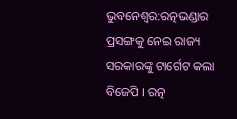ଭୁବନେଶ୍ବର:ରତ୍ନଭଣ୍ଡାର ପ୍ରସଙ୍ଗକୁ ନେଇ ରାଜ୍ୟ ସରକାରଙ୍କୁ ଟାର୍ଗେଟ କଲା ବିଜେପି । ରତ୍ନ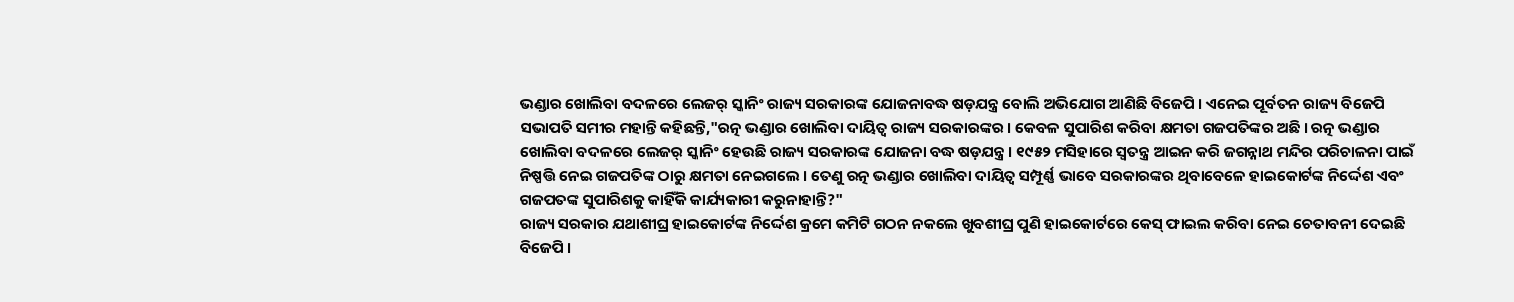ଭଣ୍ଡାର ଖୋଲିବା ବଦଳରେ ଲେଜର୍ ସ୍କାନିଂ ରାଜ୍ୟ ସରକାରଙ୍କ ଯୋଜନାବଦ୍ଧ ଷଡ଼ଯନ୍ତ୍ର ବୋଲି ଅଭିଯୋଗ ଆଣିଛି ବିଜେପି । ଏନେଇ ପୂର୍ବତନ ରାଜ୍ୟ ବିଜେପି ସଭାପତି ସମୀର ମହାନ୍ତି କହିଛନ୍ତି,"ରତ୍ନ ଭଣ୍ଡାର ଖୋଲିବା ଦାୟିତ୍ଵ ରାଜ୍ୟ ସରକାରଙ୍କର । କେବଳ ସୁପାରିଶ କରିବା କ୍ଷମତା ଗଜପତିଙ୍କର ଅଛି । ରତ୍ନ ଭଣ୍ଡାର ଖୋଲିବା ବଦଳରେ ଲେଜର୍ ସ୍କାନିଂ ହେଉଛି ରାଜ୍ୟ ସରକାରଙ୍କ ଯୋଜନା ବଦ୍ଧ ଷଡ଼ଯନ୍ତ୍ର । ୧୯୫୨ ମସିହାରେ ସ୍ଵତନ୍ତ୍ର ଆଇନ କରି ଜଗନ୍ନାଥ ମନ୍ଦିର ପରିଚାଳନା ପାଇଁ ନିଷ୍ପତ୍ତି ନେଇ ଗଜପତିଙ୍କ ଠାରୁ କ୍ଷମତା ନେଇଗଲେ । ତେଣୁ ରତ୍ନ ଭଣ୍ଡାର ଖୋଲିବା ଦାୟିତ୍ଵ ସମ୍ପୂର୍ଣ୍ଣ ଭାବେ ସରକାରଙ୍କର ଥିବାବେଳେ ହାଇକୋର୍ଟଙ୍କ ନିର୍ଦ୍ଦେଶ ଏବଂ ଗଜପତଙ୍କ ସୁପାରିଶକୁ କାହିଁକି କାର୍ଯ୍ୟକାରୀ କରୁନାହାନ୍ତି?"
ରାଜ୍ୟ ସରକାର ଯଥାଶୀଘ୍ର ହାଇକୋର୍ଟଙ୍କ ନିର୍ଦ୍ଦେଶ କ୍ରମେ କମିଟି ଗଠନ ନକଲେ ଖୁବଶୀଘ୍ର ପୁଣି ହାଇକୋର୍ଟରେ କେସ୍ ଫାଇଲ କରିବା ନେଇ ଚେତାବନୀ ଦେଇଛି ବିଜେପି ।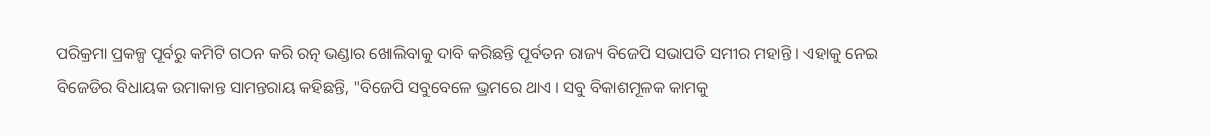ପରିକ୍ରମା ପ୍ରକଳ୍ପ ପୂର୍ବରୁ କମିଟି ଗଠନ କରି ରତ୍ନ ଭଣ୍ଡାର ଖୋଲିବାକୁ ଦାବି କରିଛନ୍ତି ପୂର୍ବତନ ରାଜ୍ୟ ବିଜେପି ସଭାପତି ସମୀର ମହାନ୍ତି । ଏହାକୁ ନେଇ ବିଜେଡିର ବିଧାୟକ ଉମାକାନ୍ତ ସାମନ୍ତରାୟ କହିଛନ୍ତି, "ବିଜେପି ସବୁବେଳେ ଭ୍ରମରେ ଥାଏ । ସବୁ ବିକାଶମୂଳକ କାମକୁ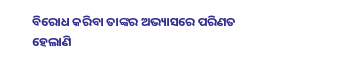ବିରୋଧ କରିବା ତାଙ୍କର ଅଭ୍ୟାସରେ ପରିଣତ ହେଲାଣି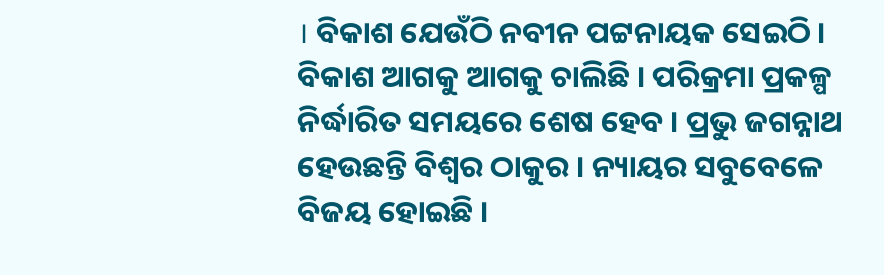। ବିକାଶ ଯେଉଁଠି ନବୀନ ପଟ୍ଟନାୟକ ସେଇଠି । ବିକାଶ ଆଗକୁ ଆଗକୁ ଚାଲିଛି । ପରିକ୍ରମା ପ୍ରକଳ୍ପ ନିର୍ଦ୍ଧାରିତ ସମୟରେ ଶେଷ ହେବ । ପ୍ରଭୁ ଜଗନ୍ନାଥ ହେଉଛନ୍ତି ବିଶ୍ୱର ଠାକୁର । ନ୍ୟାୟର ସବୁବେଳେ ବିଜୟ ହୋଇଛି ।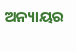ଅନ୍ୟାୟର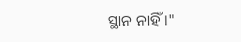ସ୍ଥାନ ନାହିଁ ।"